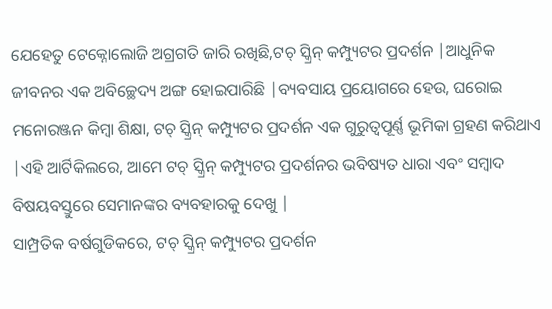ଯେହେତୁ ଟେକ୍ନୋଲୋଜି ଅଗ୍ରଗତି ଜାରି ରଖିଛି,ଟଚ୍ ସ୍କ୍ରିନ୍ କମ୍ପ୍ୟୁଟର ପ୍ରଦର୍ଶନ |ଆଧୁନିକ ଜୀବନର ଏକ ଅବିଚ୍ଛେଦ୍ୟ ଅଙ୍ଗ ହୋଇପାରିଛି |ବ୍ୟବସାୟ ପ୍ରୟୋଗରେ ହେଉ, ଘରୋଇ ମନୋରଞ୍ଜନ କିମ୍ବା ଶିକ୍ଷା, ଟଚ୍ ସ୍କ୍ରିନ୍ କମ୍ପ୍ୟୁଟର ପ୍ରଦର୍ଶନ ଏକ ଗୁରୁତ୍ୱପୂର୍ଣ୍ଣ ଭୂମିକା ଗ୍ରହଣ କରିଥାଏ |ଏହି ଆର୍ଟିକିଲରେ, ଆମେ ଟଚ୍ ସ୍କ୍ରିନ୍ କମ୍ପ୍ୟୁଟର ପ୍ରଦର୍ଶନର ଭବିଷ୍ୟତ ଧାରା ଏବଂ ସମ୍ବାଦ ବିଷୟବସ୍ତୁରେ ସେମାନଙ୍କର ବ୍ୟବହାରକୁ ଦେଖୁ |
ସାମ୍ପ୍ରତିକ ବର୍ଷଗୁଡିକରେ, ଟଚ୍ ସ୍କ୍ରିନ୍ କମ୍ପ୍ୟୁଟର ପ୍ରଦର୍ଶନ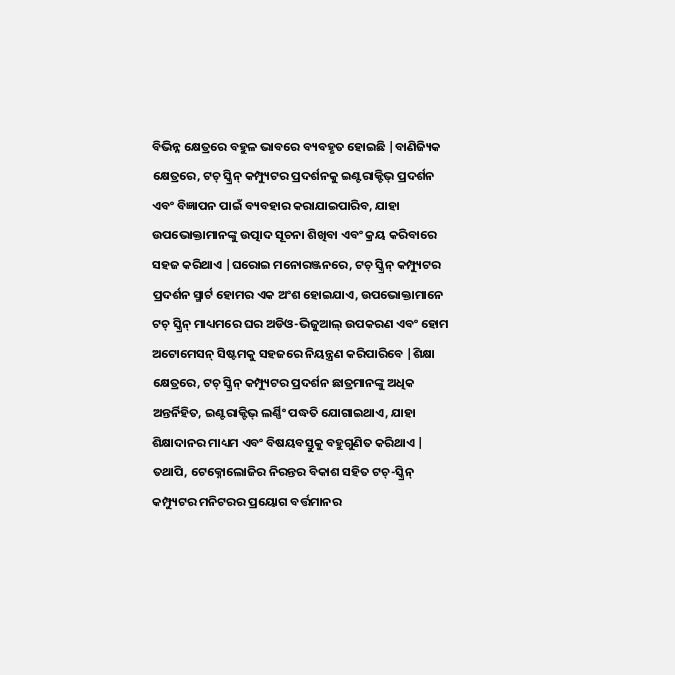ବିଭିନ୍ନ କ୍ଷେତ୍ରରେ ବହୁଳ ଭାବରେ ବ୍ୟବହୃତ ହୋଇଛି |ବାଣିଜ୍ୟିକ କ୍ଷେତ୍ରରେ, ଟଚ୍ ସ୍କ୍ରିନ୍ କମ୍ପ୍ୟୁଟର ପ୍ରଦର୍ଶନକୁ ଇଣ୍ଟରାକ୍ଟିଭ୍ ପ୍ରଦର୍ଶନ ଏବଂ ବିଜ୍ଞାପନ ପାଇଁ ବ୍ୟବହାର କରାଯାଇପାରିବ, ଯାହା ଉପଭୋକ୍ତାମାନଙ୍କୁ ଉତ୍ପାଦ ସୂଚନା ଶିଖିବା ଏବଂ କ୍ରୟ କରିବାରେ ସହଜ କରିଥାଏ |ଘରୋଇ ମନୋରଞ୍ଜନରେ, ଟଚ୍ ସ୍କ୍ରିନ୍ କମ୍ପ୍ୟୁଟର ପ୍ରଦର୍ଶନ ସ୍ମାର୍ଟ ହୋମର ଏକ ଅଂଶ ହୋଇଯାଏ, ଉପଭୋକ୍ତାମାନେ ଟଚ୍ ସ୍କ୍ରିନ୍ ମାଧ୍ୟମରେ ଘର ଅଡିଓ-ଭିଜୁଆଲ୍ ଉପକରଣ ଏବଂ ହୋମ ଅଟୋମେସନ୍ ସିଷ୍ଟମକୁ ସହଜରେ ନିୟନ୍ତ୍ରଣ କରିପାରିବେ |ଶିକ୍ଷା କ୍ଷେତ୍ରରେ, ଟଚ୍ ସ୍କ୍ରିନ୍ କମ୍ପ୍ୟୁଟର ପ୍ରଦର୍ଶନ ଛାତ୍ରମାନଙ୍କୁ ଅଧିକ ଅନ୍ତର୍ନିହିତ, ଇଣ୍ଟରାକ୍ଟିଭ୍ ଲର୍ଣ୍ଣିଂ ପଦ୍ଧତି ଯୋଗାଇଥାଏ, ଯାହା ଶିକ୍ଷାଦାନର ମାଧ୍ୟମ ଏବଂ ବିଷୟବସ୍ତୁକୁ ବହୁଗୁଣିତ କରିଥାଏ |
ତଥାପି, ଟେକ୍ନୋଲୋଜିର ନିରନ୍ତର ବିକାଶ ସହିତ ଟଚ୍-ସ୍କ୍ରିନ୍ କମ୍ପ୍ୟୁଟର ମନିଟରର ପ୍ରୟୋଗ ବର୍ତ୍ତମାନର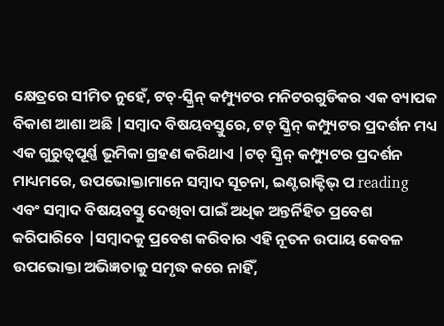କ୍ଷେତ୍ରରେ ସୀମିତ ନୁହେଁ, ଟଚ୍-ସ୍କ୍ରିନ୍ କମ୍ପ୍ୟୁଟର ମନିଟରଗୁଡିକର ଏକ ବ୍ୟାପକ ବିକାଶ ଆଶା ଅଛି |ସମ୍ବାଦ ବିଷୟବସ୍ତୁରେ, ଟଚ୍ ସ୍କ୍ରିନ୍ କମ୍ପ୍ୟୁଟର ପ୍ରଦର୍ଶନ ମଧ୍ୟ ଏକ ଗୁରୁତ୍ୱପୂର୍ଣ୍ଣ ଭୂମିକା ଗ୍ରହଣ କରିଥାଏ |ଟଚ୍ ସ୍କ୍ରିନ୍ କମ୍ପ୍ୟୁଟର ପ୍ରଦର୍ଶନ ମାଧ୍ୟମରେ, ଉପଭୋକ୍ତାମାନେ ସମ୍ବାଦ ସୂଚନା, ଇଣ୍ଟରାକ୍ଟିଭ୍ ପ reading ଏବଂ ସମ୍ବାଦ ବିଷୟବସ୍ତୁ ଦେଖିବା ପାଇଁ ଅଧିକ ଅନ୍ତର୍ନିହିତ ପ୍ରବେଶ କରିପାରିବେ |ସମ୍ବାଦକୁ ପ୍ରବେଶ କରିବାର ଏହି ନୂତନ ଉପାୟ କେବଳ ଉପଭୋକ୍ତା ଅଭିଜ୍ଞତାକୁ ସମୃଦ୍ଧ କରେ ନାହିଁ,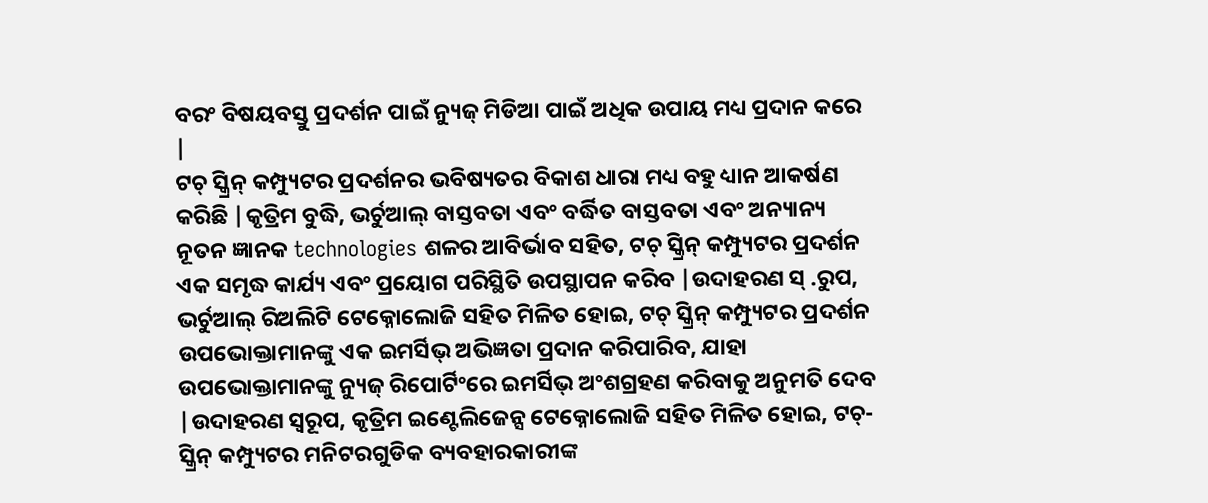ବରଂ ବିଷୟବସ୍ତୁ ପ୍ରଦର୍ଶନ ପାଇଁ ନ୍ୟୁଜ୍ ମିଡିଆ ପାଇଁ ଅଧିକ ଉପାୟ ମଧ୍ୟ ପ୍ରଦାନ କରେ |
ଟଚ୍ ସ୍କ୍ରିନ୍ କମ୍ପ୍ୟୁଟର ପ୍ରଦର୍ଶନର ଭବିଷ୍ୟତର ବିକାଶ ଧାରା ମଧ୍ୟ ବହୁ ଧ୍ୟାନ ଆକର୍ଷଣ କରିଛି |କୃତ୍ରିମ ବୁଦ୍ଧି, ଭର୍ଚୁଆଲ୍ ବାସ୍ତବତା ଏବଂ ବର୍ଦ୍ଧିତ ବାସ୍ତବତା ଏବଂ ଅନ୍ୟାନ୍ୟ ନୂତନ ଜ୍ଞାନକ technologies ଶଳର ଆବିର୍ଭାବ ସହିତ, ଟଚ୍ ସ୍କ୍ରିନ୍ କମ୍ପ୍ୟୁଟର ପ୍ରଦର୍ଶନ ଏକ ସମୃଦ୍ଧ କାର୍ଯ୍ୟ ଏବଂ ପ୍ରୟୋଗ ପରିସ୍ଥିତି ଉପସ୍ଥାପନ କରିବ |ଉଦାହରଣ ସ୍ .ରୁପ, ଭର୍ଚୁଆଲ୍ ରିଅଲିଟି ଟେକ୍ନୋଲୋଜି ସହିତ ମିଳିତ ହୋଇ, ଟଚ୍ ସ୍କ୍ରିନ୍ କମ୍ପ୍ୟୁଟର ପ୍ରଦର୍ଶନ ଉପଭୋକ୍ତାମାନଙ୍କୁ ଏକ ଇମର୍ସିଭ୍ ଅଭିଜ୍ଞତା ପ୍ରଦାନ କରିପାରିବ, ଯାହା ଉପଭୋକ୍ତାମାନଙ୍କୁ ନ୍ୟୁଜ୍ ରିପୋର୍ଟିଂରେ ଇମର୍ସିଭ୍ ଅଂଶଗ୍ରହଣ କରିବାକୁ ଅନୁମତି ଦେବ |ଉଦାହରଣ ସ୍ୱରୂପ, କୃତ୍ରିମ ଇଣ୍ଟେଲିଜେନ୍ସ ଟେକ୍ନୋଲୋଜି ସହିତ ମିଳିତ ହୋଇ, ଟଚ୍-ସ୍କ୍ରିନ୍ କମ୍ପ୍ୟୁଟର ମନିଟରଗୁଡିକ ବ୍ୟବହାରକାରୀଙ୍କ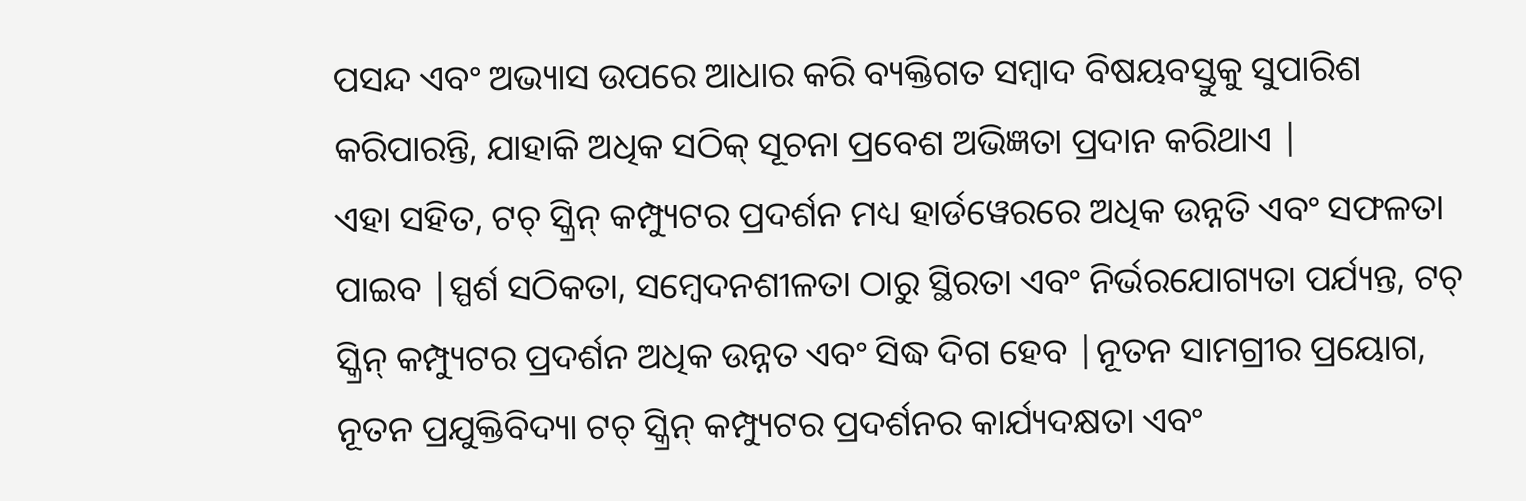ପସନ୍ଦ ଏବଂ ଅଭ୍ୟାସ ଉପରେ ଆଧାର କରି ବ୍ୟକ୍ତିଗତ ସମ୍ବାଦ ବିଷୟବସ୍ତୁକୁ ସୁପାରିଶ କରିପାରନ୍ତି, ଯାହାକି ଅଧିକ ସଠିକ୍ ସୂଚନା ପ୍ରବେଶ ଅଭିଜ୍ଞତା ପ୍ରଦାନ କରିଥାଏ |
ଏହା ସହିତ, ଟଚ୍ ସ୍କ୍ରିନ୍ କମ୍ପ୍ୟୁଟର ପ୍ରଦର୍ଶନ ମଧ୍ୟ ହାର୍ଡୱେରରେ ଅଧିକ ଉନ୍ନତି ଏବଂ ସଫଳତା ପାଇବ |ସ୍ପର୍ଶ ସଠିକତା, ସମ୍ବେଦନଶୀଳତା ଠାରୁ ସ୍ଥିରତା ଏବଂ ନିର୍ଭରଯୋଗ୍ୟତା ପର୍ଯ୍ୟନ୍ତ, ଟଚ୍ ସ୍କ୍ରିନ୍ କମ୍ପ୍ୟୁଟର ପ୍ରଦର୍ଶନ ଅଧିକ ଉନ୍ନତ ଏବଂ ସିଦ୍ଧ ଦିଗ ହେବ |ନୂତନ ସାମଗ୍ରୀର ପ୍ରୟୋଗ, ନୂତନ ପ୍ରଯୁକ୍ତିବିଦ୍ୟା ଟଚ୍ ସ୍କ୍ରିନ୍ କମ୍ପ୍ୟୁଟର ପ୍ରଦର୍ଶନର କାର୍ଯ୍ୟଦକ୍ଷତା ଏବଂ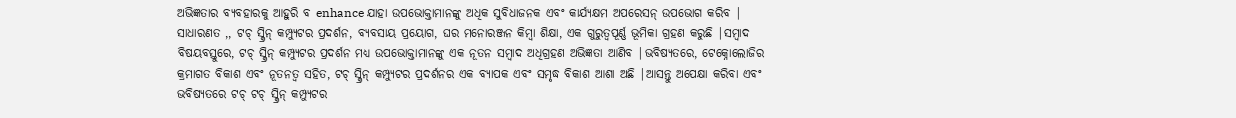ଅଭିଜ୍ଞତାର ବ୍ୟବହାରକୁ ଆହୁରି ବ enhance ଯାହା ଉପଭୋକ୍ତାମାନଙ୍କୁ ଅଧିକ ସୁବିଧାଜନକ ଏବଂ କାର୍ଯ୍ୟକ୍ଷମ ଅପରେସନ୍ ଉପଭୋଗ କରିବ |
ସାଧାରଣତ ,, ଟଚ୍ ସ୍କ୍ରିନ୍ କମ୍ପ୍ୟୁଟର ପ୍ରଦର୍ଶନ, ବ୍ୟବସାୟ ପ୍ରୟୋଗ, ଘର ମନୋରଞ୍ଜନ କିମ୍ବା ଶିକ୍ଷା, ଏକ ଗୁରୁତ୍ୱପୂର୍ଣ୍ଣ ଭୂମିକା ଗ୍ରହଣ କରୁଛି |ସମ୍ବାଦ ବିଷୟବସ୍ତୁରେ, ଟଚ୍ ସ୍କ୍ରିନ୍ କମ୍ପ୍ୟୁଟର ପ୍ରଦର୍ଶନ ମଧ୍ୟ ଉପଭୋକ୍ତାମାନଙ୍କୁ ଏକ ନୂତନ ସମ୍ବାଦ ଅଧିଗ୍ରହଣ ଅଭିଜ୍ଞତା ଆଣିବ |ଭବିଷ୍ୟତରେ, ଟେକ୍ନୋଲୋଜିର କ୍ରମାଗତ ବିକାଶ ଏବଂ ନୂତନତ୍ୱ ସହିତ, ଟଚ୍ ସ୍କ୍ରିନ୍ କମ୍ପ୍ୟୁଟର ପ୍ରଦର୍ଶନର ଏକ ବ୍ୟାପକ ଏବଂ ସମୃଦ୍ଧ ବିକାଶ ଆଶା ଅଛି |ଆସନ୍ତୁ ଅପେକ୍ଷା କରିବା ଏବଂ ଭବିଷ୍ୟତରେ ଟଚ୍ ଟଚ୍ ସ୍କ୍ରିନ୍ କମ୍ପ୍ୟୁଟର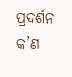ପ୍ରଦର୍ଶନ କ’ଣ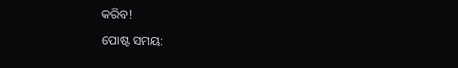କରିବ!
ପୋଷ୍ଟ ସମୟ: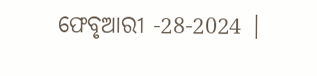ଫେବୃଆରୀ -28-2024 |